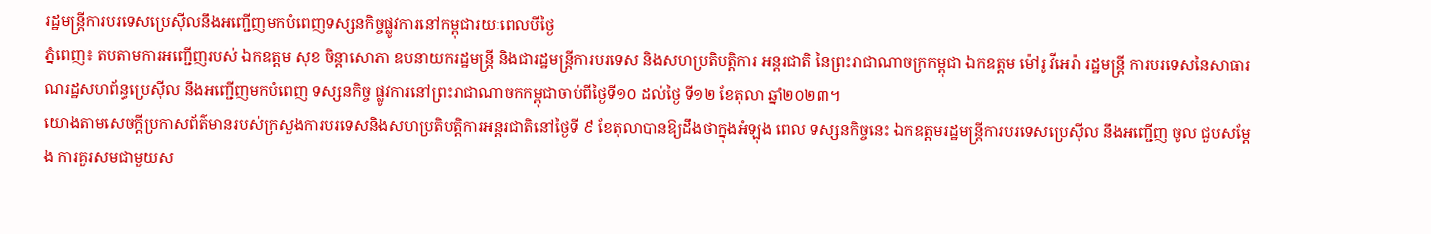រដ្ឋមន្ត្រីការបរទេសប្រេស៊ីលនឹងអញ្ជើញមកបំពេញទស្សនកិច្ចផ្លូវការនៅកម្ពុជារយៈពេលបីថ្ងៃ
ភ្នំពេញ៖ តបតាមការអញ្ជើញរបស់ ឯកឧត្តម សុខ ចិន្តាសោភា ឧបនាយករដ្ឋមន្ត្រី និងជារដ្ឋមន្ត្រីការបរទេស និងសហប្រតិបត្តិការ អន្តរជាតិ នៃព្រះរាជាណាចក្រកម្ពុជា ឯកឧត្តម ម៉ៅរូ វីអេរ៉ា រដ្ឋមន្ត្រី ការបរទេសនៃសាធារណរដ្ឋសហព័ន្ធប្រេស៊ីល នឹងអញ្ជើញមកបំពេញ ទស្សនកិច្ច ផ្លូវការនៅព្រះរាជាណាចកកម្ពុជាចាប់ពីថ្ងៃទី១០ ដល់ថ្ងៃ ទី១២ ខែតុលា ឆ្នាំ២០២៣។
យោងតាមសេចក្តីប្រកាសព័ត៌មានរបស់ក្រសួងការបរទេសនិងសហប្រតិបត្តិការអន្តរជាតិនៅថ្ងៃទី ៩ ខែតុលាបានឱ្យដឹងថាក្នុងអំឡុង ពេល ទស្សនកិច្ចនេះ ឯកឧត្តមរដ្ឋមន្ត្រីការបរទេសប្រេស៊ីល នឹងអញ្ជើញ ចូល ជួបសម្តែង ការគួរសមជាមួយស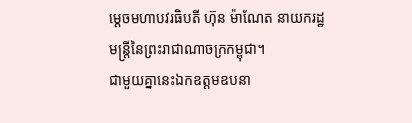ម្តេចមហាបវរធិបតី ហ៊ុន ម៉ាណែត នាយករដ្ឋមន្ត្រីនៃព្រះរាជាណាចក្រកម្ពុជា។
ជាមួយគ្នានេះឯកឧត្ដមឧបនា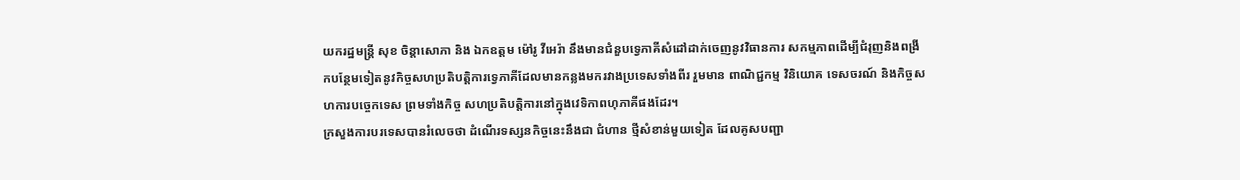យករដ្ឋមន្ត្រី សុខ ចិន្តាសោភា និង ឯកឧត្តម ម៉ៅរូ វីអេរ៉ា នឹងមានជំនួបទ្វេភាគីសំដៅដាក់ចេញនូវវិធានការ សកម្មភាពដើម្បីជំរុញនិងពង្រីកបន្ថែមទៀតនូវកិច្ចសហប្រតិបត្តិការទ្វេភាគីដែលមានកន្លងមករវាងប្រទេសទាំងពីរ រួមមាន ពាណិជ្ជកម្ម វិនិយោគ ទេសចរណ៍ និងកិច្ចសហការបច្ចេកទេស ព្រមទាំងកិច្ច សហប្រតិបត្តិការនៅក្នុងវេទិកាពហុភាគីផងដែរ។
ក្រសួងការបរទេសបានរំលេចថា ដំណើរទស្សនកិច្ចនេះនឹងជា ជំហាន ថ្មីសំខាន់មួយទៀត ដែលគូសបញ្ជា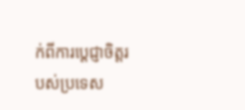ក់ពីការប្តេជ្ញាចិត្តរបស់ប្រទេស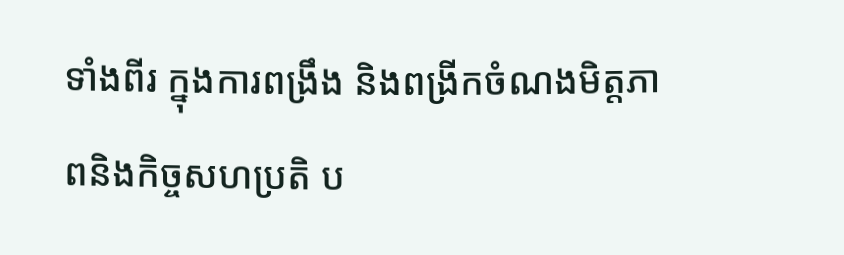ទាំងពីរ ក្នុងការពង្រឹង និងពង្រីកចំណងមិត្តភាពនិងកិច្ចសហប្រតិ ប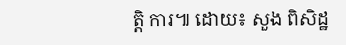ត្តិ ការ៕ ដោយ៖ សួង ពិសិដ្ឋ